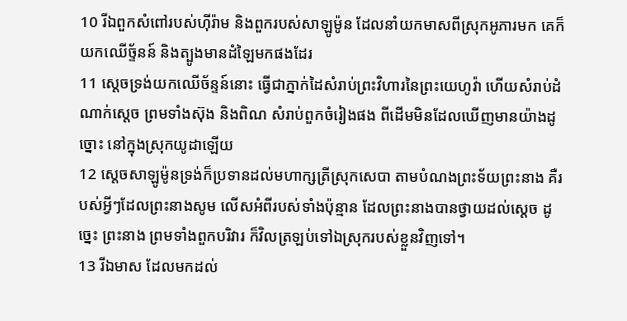10 រីឯពួកសំពៅរបស់ហ៊ីរ៉ាម និងពួករបស់សាឡូម៉ូន ដែលនាំយកមាសពីស្រុកអូភារមក គេក៏យកឈើច្ទ័នន៍ និងត្បូងមានដំឡៃមកផងដែរ
11 ស្តេចទ្រង់យកឈើច័ន្ទន៍នោះ ធ្វើជាភ្នាក់ដៃសំរាប់ព្រះវិហារនៃព្រះយេហូវ៉ា ហើយសំរាប់ដំណាក់ស្តេច ព្រមទាំងស៊ុង និងពិណ សំរាប់ពួកចំរៀងផង ពីដើមមិនដែលឃើញមានយ៉ាងដូច្នោះ នៅក្នុងស្រុកយូដាឡើយ
12 ស្តេចសាឡូម៉ូនទ្រង់ក៏ប្រទានដល់មហាក្សត្រីស្រុកសេបា តាមបំណងព្រះទ័យព្រះនាង គឺរបស់អ្វីៗដែលព្រះនាងសូម លើសអំពីរបស់ទាំងប៉ុន្មាន ដែលព្រះនាងបានថ្វាយដល់ស្តេច ដូច្នេះ ព្រះនាង ព្រមទាំងពួកបរិវារ ក៏វិលត្រឡប់ទៅឯស្រុករបស់ខ្លួនវិញទៅ។
13 រីឯមាស ដែលមកដល់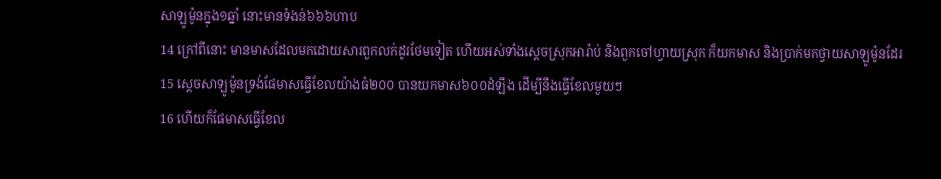សាឡូម៉ូនក្នុង១ឆ្នាំ នោះមានទំងន់៦៦៦ហាប
14 ក្រៅពីនោះ មានមាសដែលមកដោយសារពួកលក់ដូរថែមទៀត ហើយអស់ទាំងស្តេចស្រុកអារ៉ាប់ និងពួកចៅហ្វាយស្រុក ក៏យកមាស និងប្រាក់មកថ្វាយសាឡូម៉ូនដែរ
15 ស្តេចសាឡូម៉ូនទ្រង់ផែមាសធ្វើខែលយ៉ាងធំ២០០ បានយកមាស៦០០ដំឡឹង ដើម្បីនឹងធ្វើខែលមួយៗ
16 ហើយក៏ផែមាសធ្វើខែល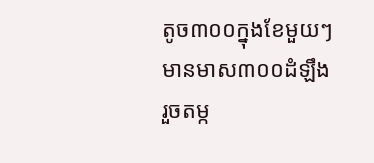តូច៣០០ក្នុងខែមួយៗមានមាស៣០០ដំឡឹង រួចតម្ក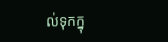ល់ទុកក្នុ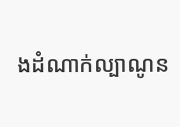ងដំណាក់ល្បាណូន